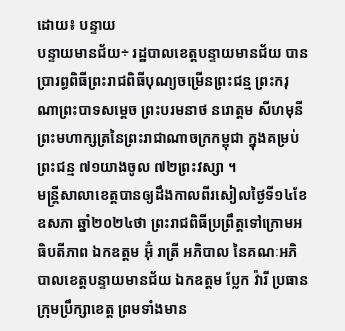ដោយ៖ បន្ទាយ
បន្ទាយមានជ័យ÷ រដ្ឋបាលខេត្តបន្ទាយមានជ័យ បានប្រារព្ធពិធីព្រះរាជពិធីបុណ្យចម្រើនព្រះជន្ម ព្រះករុណាព្រះបាទសម្តេច ព្រះបរមនាថ នរោត្តម សីហមុនី ព្រះមហាក្សត្រនៃព្រះរាជាណាចក្រកម្ពុជា ក្នុងគម្រប់ព្រះជន្ម ៧១យាងចូល ៧២ព្រះវស្សា ។
មន្ត្រីសាលាខេត្តបានឲ្យដឹងកាលពីរសៀលថ្ងៃទី១៤ខែឧសភា ឆ្នាំ២០២៤ថា ព្រះរាជពិធីប្រព្រឹត្តទៅក្រោមអធិបតីភាព ឯកឧត្តម អ៊ុំ រាត្រី អភិបាល នៃគណៈអភិបាលខេត្តបន្ទាយមានជ័យ ឯកឧត្តម ប្លែក វ៉ារី ប្រធានក្រុមប្រឹក្សាខេត្ត ព្រមទាំងមាន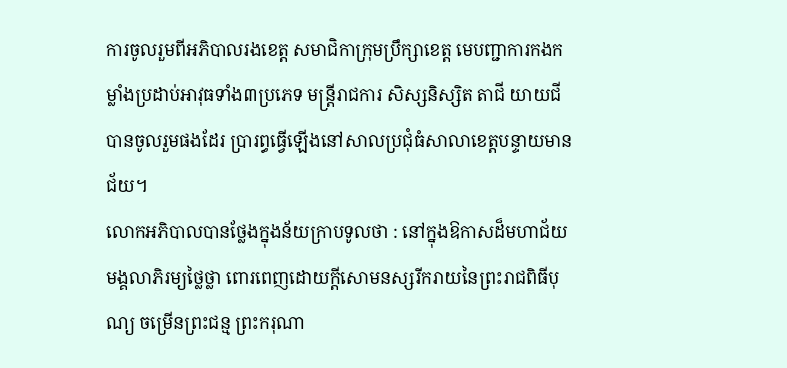ការចូលរួមពីអភិបាលរងខេត្ត សមាជិកាក្រុមប្រឹក្សាខេត្ត មេបញ្ជាការកងកម្លាំងប្រដាប់អាវុធទាំង៣ប្រភេទ មន្ត្រីរាជការ សិស្សនិស្សិត តាជី យាយជី បានចូលរួមផងដែរ ប្រារព្ធធ្វើឡើងនៅសាលប្រជុំធំសាលាខេត្តបន្ទាយមានជ័យ។
លោកអភិបាលបានថ្លែងក្នុងន័យក្រាបទូលថា : នៅក្នុងឱកាសដ៏មហាជ័យមង្គលាភិរម្យថ្លៃថ្លា ពោរពេញដោយក្តីសោមនស្សរីករាយនៃព្រះរាជពិធីបុណ្យ ចម្រើនព្រះជន្ម ព្រះករុណា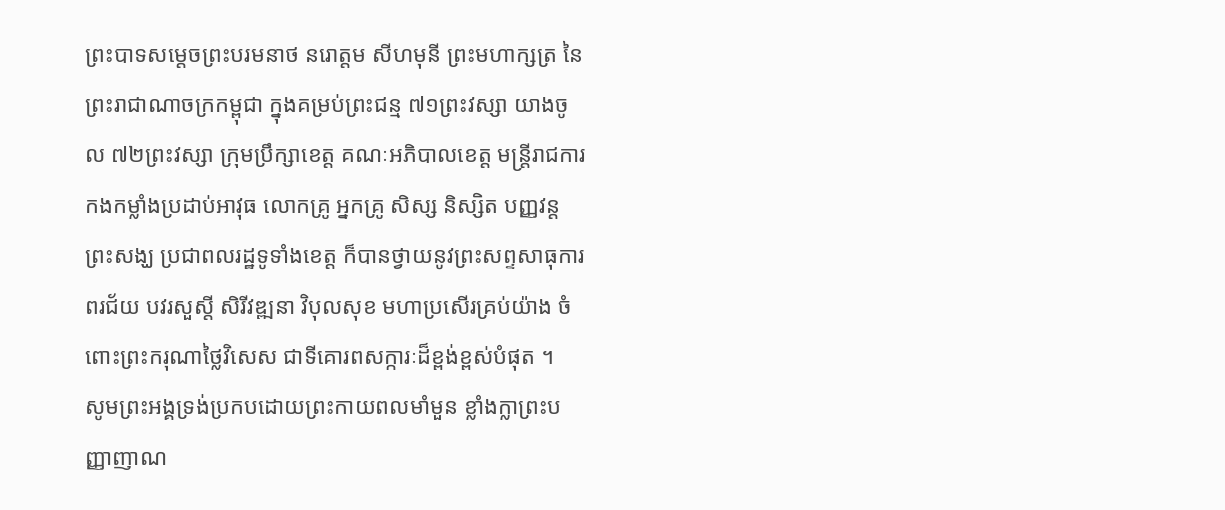ព្រះបាទសម្តេចព្រះបរមនាថ នរោត្តម សីហមុនី ព្រះមហាក្សត្រ នៃព្រះរាជាណាចក្រកម្ពុជា ក្នុងគម្រប់ព្រះជន្ម ៧១ព្រះវស្សា យាងចូល ៧២ព្រះវស្សា ក្រុមប្រឹក្សាខេត្ត គណៈអភិបាលខេត្ត មន្ត្រីរាជការ កងកម្លាំងប្រដាប់អាវុធ លោកគ្រូ អ្នកគ្រូ សិស្ស និស្សិត បញ្ញវន្ត ព្រះសង្ឃ ប្រជាពលរដ្ឋទូទាំងខេត្ត ក៏បានថ្វាយនូវព្រះសព្ទសាធុការពរជ័យ បវរសួស្តី សិរីវឌ្ឍនា វិបុលសុខ មហាប្រសើរគ្រប់យ៉ាង ចំពោះព្រះករុណាថ្លៃវិសេស ជាទីគោរពសក្ការៈដ៏ខ្ពង់ខ្ពស់បំផុត ។
សូមព្រះអង្គទ្រង់ប្រកបដោយព្រះកាយពលមាំមួន ខ្លាំងក្លាព្រះបញ្ញាញាណ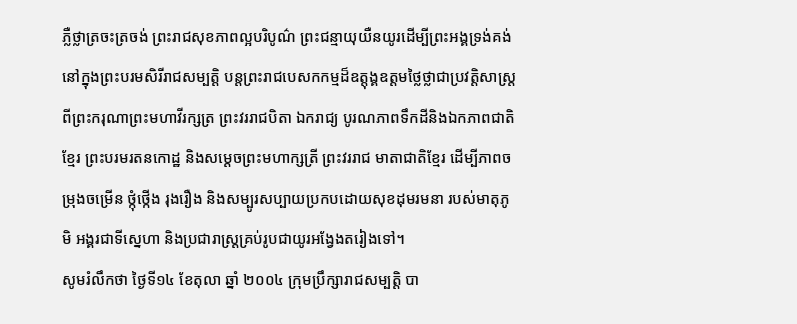ភ្លឺថ្លាត្រចះត្រចង់ ព្រះរាជសុខភាពល្អបរិបូណ៌ ព្រះជន្មាយុយឺនយូរដើម្បីព្រះអង្គទ្រង់គង់នៅក្នុងព្រះបរមសិរីរាជសម្បត្តិ បន្តព្រះរាជបេសកកម្មដ៏ឧត្តុង្គឧត្តមថ្លៃថ្លាជាប្រវត្តិសាស្ត្រពីព្រះករុណាព្រះមហាវីរក្សត្រ ព្រះវររាជបិតា ឯករាជ្យ បូរណភាពទឹកដីនិងឯកភាពជាតិខ្មែរ ព្រះបរមរតនកោដ្ឋ និងសម្តេចព្រះមហាក្សត្រី ព្រះវររាជ មាតាជាតិខ្មែរ ដើម្បីភាពចម្រុងចម្រើន ថ្កុំថ្កើង រុងរឿង និងសម្បូរសប្បាយប្រកបដោយសុខដុមរមនា របស់មាតុភូមិ អង្គរជាទីស្នេហា និងប្រជារាស្ត្រគ្រប់រូបជាយូរអង្វែងតរៀងទៅ។
សូមរំលឹកថា ថ្ងៃទី១៤ ខែតុលា ឆ្នាំ ២០០៤ ក្រុមប្រឹក្សារាជសម្បត្តិ បា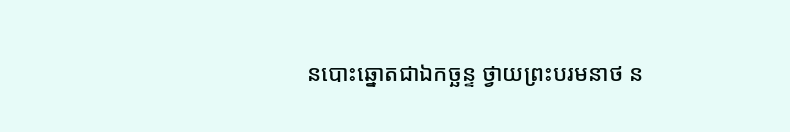នបោះឆ្នោតជាឯកច្ឆន្ទ ថ្វាយព្រះបរមនាថ ន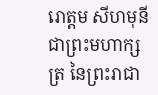រោត្តម សីហមុនី ជាព្រះមហាក្សត្រ នៃព្រះរាជា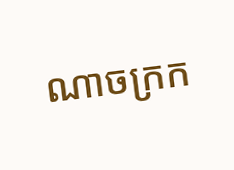ណាចក្រក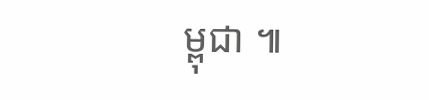ម្ពុជា ៕